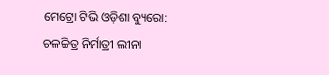ମେଟ୍ରୋ ଟିଭି ଓଡ଼ିଶା ବ୍ୟୁରୋ: ଚଳଚ୍ଚିତ୍ର ନିର୍ମାତ୍ରୀ ଲୀନା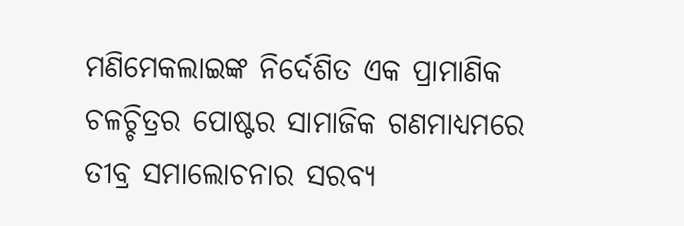ମଣିମେକଲାଇଙ୍କ ନିର୍ଦେଶିତ ଏକ ପ୍ରାମାଣିକ ଚଳଚ୍ଚିତ୍ରର ପୋଷ୍ଟର ସାମାଜିକ ଗଣମାଧ୍ୟମରେ ତୀବ୍ର ସମାଲୋଚନାର ସରବ୍ୟ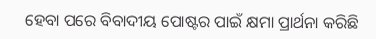ହେବା ପରେ ବିବାଦୀୟ ପୋଷ୍ଟର ପାଇଁ କ୍ଷମା ପ୍ରାର୍ଥନା କରିଛି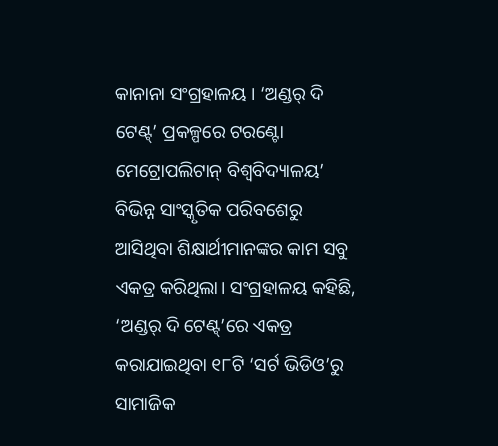କାନାନା ସଂଗ୍ରହାଳୟ । ‘ଅଣ୍ଡର୍ ଦି ଟେଣ୍ଟ୍’ ପ୍ରକଳ୍ପରେ ଟରଣ୍ଟୋ ମେଟ୍ରୋପଲିଟାନ୍ ବିଶ୍ବବିଦ୍ୟାଳୟ’ ବିଭିନ୍ନ ସାଂସ୍କୃତିକ ପରିବଶେରୁ ଆସିଥିବା ଶିକ୍ଷାର୍ଥୀମାନଙ୍କର କାମ ସବୁ ଏକତ୍ର କରିଥିଲା। ସଂଗ୍ରହାଳୟ କହିଛି, ‘ଅଣ୍ଡର୍ ଦି ଟେଣ୍ଟ୍’ରେ ଏକତ୍ର କରାଯାଇଥିବା ୧୮ଟି ‘ସର୍ଟ ଭିଡିଓ’ରୁ ସାମାଜିକ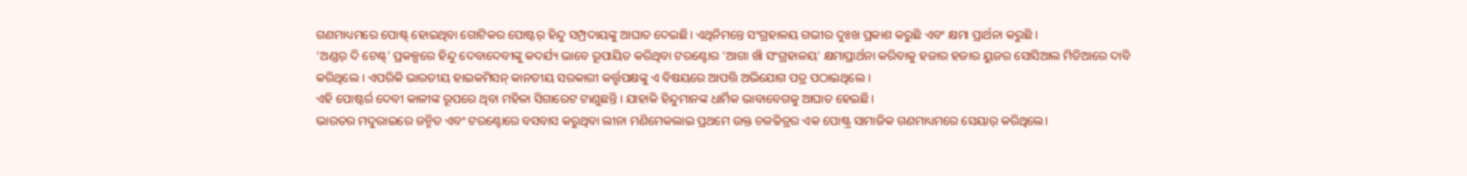ଗଣମାଧ୍ୟମରେ ପୋଷ୍ଟ୍ ହୋଇଥିବା ଗୋଟିକର ପୋଷ୍ଟର୍ ହିନ୍ଦୁ ସମ୍ପ୍ରଦାୟଙ୍କୁ ଆଘାତ ଦେଇଛି। ଏଥିନିମନ୍ତେ ସଂଗ୍ରହାଳୟ ଗଭୀର ଦୁଃଖ ପ୍ରକାଶ କରୁଛି ଏବଂ କ୍ଷମା ପ୍ରାର୍ଥନା କରୁଛି ।
‘ଅଣ୍ଡର୍ ଦି ଟେଣ୍ଟ୍’ ପ୍ରକଳ୍ପରେ ହିନ୍ଦୁ ଦେବାଦେବୀଙ୍କୁ କଦର୍ଯ୍ୟ ଭାବେ ରୂପାୟିତ କରିଥିବା ଟରଣ୍ଟୋର ‘ଆଗା ଖାଁ ସଂଗ୍ରହାଳୟ’ କ୍ଷମାପ୍ରାର୍ଥନା କରିବାକୁ ହଜାର ହଜାର ୟୁଜର ସୋସିଆଲ ମିଡିଆରେ ଦାବି କରିଥିଲେ । ଏପରିକି ଭାରତୀୟ ହାଇକମିସନ୍ କାନଡୀୟ ସରକାରୀ କର୍ତ୍ତୃପକ୍ଷଙ୍କୁ ଏ ବିଷୟରେ ଆପତ୍ତି ଅଭିଯୋଗ ପତ୍ର ପଠାଇଥିଲେ ।
ଏହି ପୋଷ୍ଟର୍ର ଦେବୀ କାଳୀଙ୍କ ରୂପରେ ଥିବା ମହିଳା ସିଗାରେଟ ଟାଣୁଛନ୍ତି । ଯାହାକି ହିନ୍ଦୁମାନଙ୍କ ଧାର୍ମିକ ଭାବାବେଗକୁ ଆଘାତ ହେଇଛି।
ଭାରତର ମଦୁରାଇରେ ଜନ୍ମିତ ଏବଂ ଟରଣ୍ଟୋରେ ବସବାସ କରୁଥିବା ଲୀନା ମଣିମେକଲାଇ ପ୍ରଥମେ ଉକ୍ତ ଚଳଚ୍ଚିତ୍ରର ଏକ ପୋଷ୍ଟ୍ର ସାମାଜିକ ଗଣମାଧ୍ୟମରେ ସେୟାର୍ କରିଥିଲେ।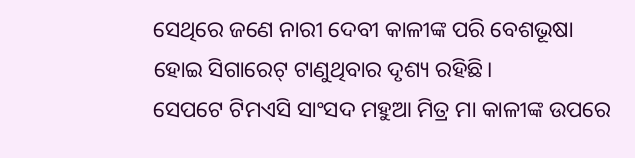ସେଥିରେ ଜଣେ ନାରୀ ଦେବୀ କାଳୀଙ୍କ ପରି ବେଶଭୂଷା ହୋଇ ସିଗାରେଟ୍ ଟାଣୁଥିବାର ଦୃଶ୍ୟ ରହିଛି।
ସେପଟେ ଟିମଏସି ସାଂସଦ ମହୁଆ ମିତ୍ର ମା କାଳୀଙ୍କ ଉପରେ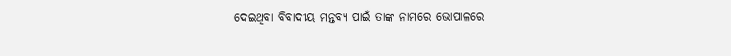ଦେଇଥିବା ବିବାଦୀୟ ମନ୍ତବ୍ୟ ପାଇଁ ତାଙ୍କ ନାମରେ ଭୋପାଳରେ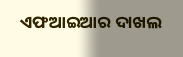ଏଫଆଇଆର ଦାଖଲ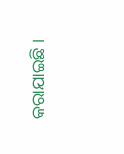କରାଯାଇଛି ।